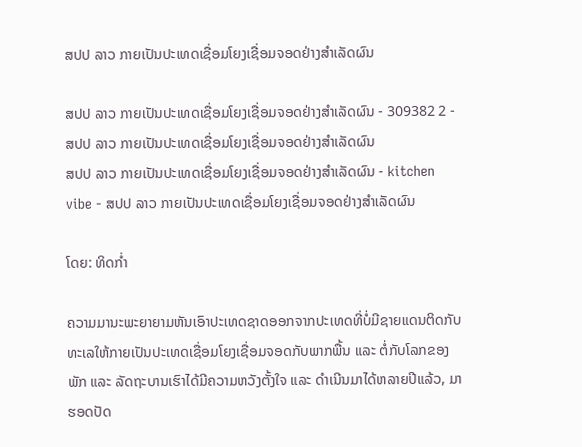ສປປ ລາວ ກາຍເປັນປະເທດເຊື່ອມໂຍງເຊື່ອມຈອດຢ່າງສຳເລັດຜົນ

ສປປ ລາວ ກາຍເປັນປະເທດເຊື່ອມໂຍງເຊື່ອມຈອດຢ່າງສຳເລັດຜົນ - 309382 2 - ສປປ ລາວ ກາຍເປັນປະເທດເຊື່ອມໂຍງເຊື່ອມຈອດຢ່າງສຳເລັດຜົນ
ສປປ ລາວ ກາຍເປັນປະເທດເຊື່ອມໂຍງເຊື່ອມຈອດຢ່າງສຳເລັດຜົນ - kitchen vibe - ສປປ ລາວ ກາຍເປັນປະເທດເຊື່ອມໂຍງເຊື່ອມຈອດຢ່າງສຳເລັດຜົນ

ໂດຍ: ທິດກໍ່າ

ຄວາມມານະພະຍາຍາມຫັນເອົາປະເທດຊາດອອກຈາກປະເທດທີ່ບໍ່ມີຊາຍແດນຕິດກັບທະເລໃຫ້ກາຍເປັນປະເທດເຊື່ອມໂຍງເຊື່ອມຈອດກັບພາກພື້ນ ແລະ ຕໍ່ກັບໂລກຂອງພັກ ແລະ ລັດຖະບານເຮົາໄດ້ມີຄວາມຫວັງຕັ້ງໃຈ ແລະ ດຳເນີນມາໄດ້ຫລາຍປີແລ້ວ, ມາຮອດປັດ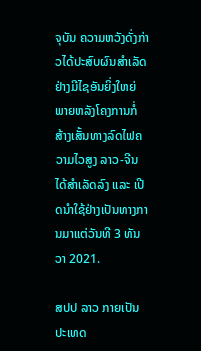ຈຸບັນ ຄວາມຫວັງດັ່ງກ່າວໄດ້ປະສົບຜົນສຳເລັດຢ່າງມີໄຊອັນຍິ່ງໃຫຍ່ ພາຍຫລັງໂຄງການກໍ່ສ້າງເສັ້ນທາງລົດໄຟຄວາມໄວສູງ ລາວ-ຈີນ ໄດ້ສຳເລັດລົງ ແລະ ເປີດນຳໃຊ້ຢ່າງເປັນທາງການມາແຕ່ວັນທີ 3 ທັນວາ 2021.

ສປປ ລາວ ກາຍເປັນປະເທດ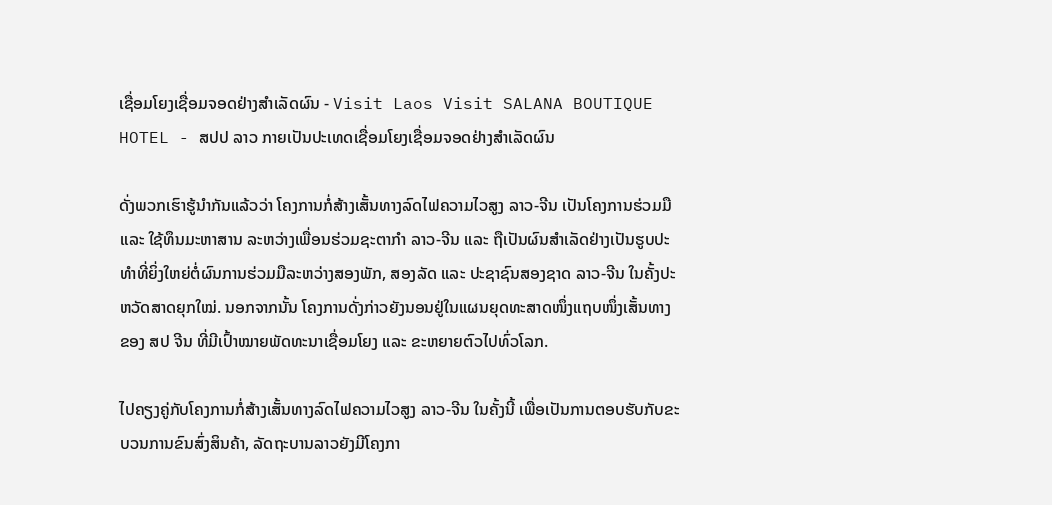ເຊື່ອມໂຍງເຊື່ອມຈອດຢ່າງສຳເລັດຜົນ - Visit Laos Visit SALANA BOUTIQUE HOTEL - ສປປ ລາວ ກາຍເປັນປະເທດເຊື່ອມໂຍງເຊື່ອມຈອດຢ່າງສຳເລັດຜົນ

ດັ່ງພວກເຮົາຮູ້ນຳກັນແລ້ວວ່າ ໂຄງການກໍ່ສ້າງເສັ້ນທາງລົດໄຟຄວາມໄວສູງ ລາວ-ຈີນ ເປັນໂຄງການຮ່ວມມື ແລະ ໃຊ້ທຶນມະຫາສານ ລະຫວ່າງເພື່ອນຮ່ວມຊະຕາກຳ ລາວ-ຈີນ ແລະ ຖືເປັນຜົນສຳເລັດຢ່າງເປັນຮູບປະທຳທີ່ຍິ່ງໃຫຍ່ຕໍ່ຜົນການຮ່ວມມືລະຫວ່າງສອງພັກ, ສອງລັດ ແລະ ປະຊາຊົນສອງຊາດ ລາວ-ຈີນ ໃນຄັ້ງປະຫວັດສາດຍຸກໃໝ່. ນອກຈາກນັ້ນ ໂຄງການດັ່ງກ່າວຍັງນອນຢູ່ໃນແຜນຍຸດທະສາດໜຶ່ງແຖບໜຶ່ງເສັ້ນທາງຂອງ ສປ ຈີນ ທີ່ມີເປົ້າໝາຍພັດທະນາເຊື່ອມໂຍງ ແລະ ຂະຫຍາຍຕົວໄປທົ່ວໂລກ.

ໄປຄຽງຄູ່ກັບໂຄງການກໍ່ສ້າງເສັ້ນທາງລົດໄຟຄວາມໄວສູງ ລາວ-ຈີນ ໃນຄັ້ງນີ້ ເພື່ອເປັນການຕອບຮັບກັບຂະບວນການຂົນສົ່ງສິນຄ້າ, ລັດຖະບານລາວຍັງມີໂຄງກາ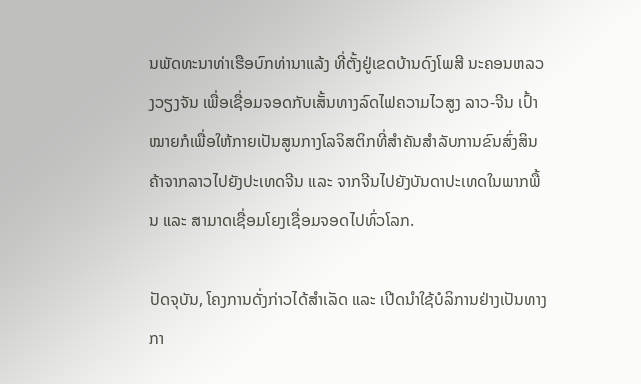ນພັດທະນາທ່າເຮືອບົກທ່ານາແລ້ງ ທີ່ຕັ້ງຢູ່ເຂດບ້ານດົງໂພສີ ນະຄອນຫລວງວຽງຈັນ ເພື່ອເຊື່ອມຈອດກັບເສັ້ນທາງລົດໄຟຄວາມໄວສູງ ລາວ-ຈີນ ເປົ້າໝາຍກໍເພື່ອໃຫ້ກາຍເປັນສູນກາງໂລຈິສຕິກທີ່ສຳຄັນສຳລັບການຂົນສົ່ງສິນຄ້າຈາກລາວໄປຍັງປະເທດຈີນ ແລະ ຈາກຈີນໄປຍັງບັນດາປະເທດໃນພາກພື້ນ ແລະ ສາມາດເຊື່ອມໂຍງເຊື່ອມຈອດໄປທົ່ວໂລກ.

ປັດຈຸບັນ, ໂຄງການດັ່ງກ່າວໄດ້ສຳເລັດ ແລະ ເປີດນຳໃຊ້ບໍລິການຢ່າງເປັນທາງກາ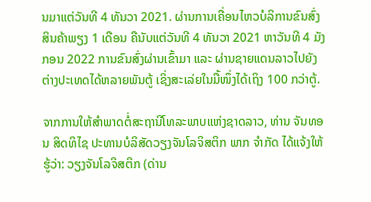ນມາແຕ່ວັນທີ 4 ທັນວາ 2021. ຜ່ານການເຄື່ອນໄຫວບໍລິການຂົນສົ່ງສິນຄ້າພຽງ 1 ເດືອນ ຄືນັບແຕ່ວັນທີ 4 ທັນວາ 2021 ຫາວັນທີ 4 ມັງກອນ 2022 ການຂົນສົ່ງຜ່ານເຂົ້າມາ ແລະ ຜ່ານຊາຍແດນລາວໄປຍັງຕ່າງປະເທດໄດ້ຫລາຍພັນຕູ້ ເຊິ່ງສະເລ່ຍໃນມື້ໜຶ່ງໄດ້ເຖິງ 100 ກວ່າຕູ້.

ຈາກການໃຫ້ສຳພາດຕໍ່ສະຖານີໂທລະພາບແຫ່ງຊາດລາວ, ທ່ານ ຈັນທອນ ສິດທິໄຊ ປະທານບໍລິສັດວຽງຈັນໂລຈິສຕິກ ພາກ ຈຳກັດ ໄດ້ແຈ້ງໃຫ້ຮູ້ວ່າ: ວຽງຈັນໂລຈິສຕິກ (ດ່ານ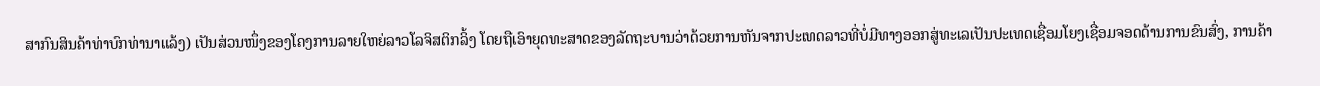ສາກົນສິນຄ້າທ່າບົກທ່ານາແລ້ງ) ເປັນສ່ວນໜຶ່ງຂອງໂຄງການລາຍໃຫຍ່ລາວໂລຈິສຕິກລິ້ງ ໂດຍຖືເອົາຍຸດທະສາດຂອງລັດຖະບານວ່າດ້ວຍການຫັນຈາກປະເທດລາວທີ່ບໍ່ມີທາງອອກສູ່ທະເລເປັນປະເທດເຊື່ອມໂຍງເຊື່ອມຈອດດ້ານການຂົນສົ່ງ, ການຄ້າ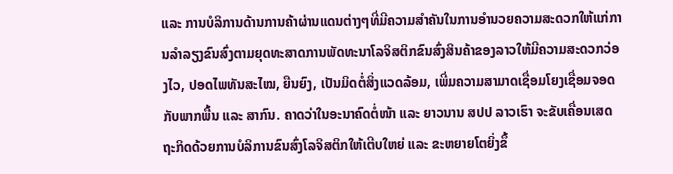ແລະ ການບໍລິການດ້ານການຄ້າຜ່ານແດນຕ່າງໆທີ່ມີຄວາມສຳຄັນໃນການອຳນວຍຄວາມສະດວກໃຫ້ແກ່ການລຳລຽງຂົນສົ່ງຕາມຍຸດທະສາດການພັດທະນາໂລຈິສຕິກຂົນສົ່ງສິນຄ້າຂອງລາວໃຫ້ມີຄວາມສະດວກວ່ອງໄວ, ປອດໄພທັນສະໄໝ, ຍືນຍົງ, ເປັນມິດຕໍ່ສິ່ງແວດລ້ອມ, ເພີ່ມຄວາມສາມາດເຊື່ອມໂຍງເຊື່ອມຈອດກັບພາກພື້ນ ແລະ ສາກົນ. ຄາດວ່າໃນອະນາຄົດຕໍ່ໜ້າ ແລະ ຍາວນານ ສປປ ລາວເຮົາ ຈະຂັບເຄື່ອນເສດຖະກິດດ້ວຍການບໍລິການຂົນສົ່ງໂລຈິສຕິກໃຫ້ເຕີບໃຫຍ່ ແລະ ຂະຫຍາຍໂຕຍິ່ງຂຶ້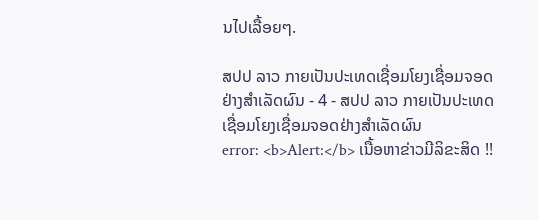ນໄປເລື້ອຍໆ.

ສປປ ລາວ ກາຍເປັນປະເທດເຊື່ອມໂຍງເຊື່ອມຈອດຢ່າງສຳເລັດຜົນ - 4 - ສປປ ລາວ ກາຍເປັນປະເທດເຊື່ອມໂຍງເຊື່ອມຈອດຢ່າງສຳເລັດຜົນ
error: <b>Alert:</b> ເນື້ອຫາຂ່າວມີລິຂະສິດ !!